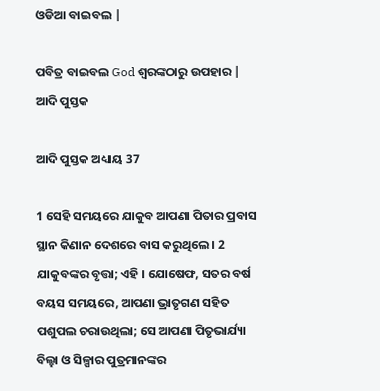ଓଡିଆ ବାଇବଲ |

ପବିତ୍ର ବାଇବଲ God ଶ୍ବରଙ୍କଠାରୁ ଉପହାର |
ଆଦି ପୁସ୍ତକ

ଆଦି ପୁସ୍ତକ ଅଧ୍ୟାୟ 37

1 ସେହି ସମୟରେ ଯାକୁବ ଆପଣା ପିତାର ପ୍ରବାସ ସ୍ଥାନ କିଣାନ ଦେଶରେ ବାସ କରୁଥିଲେ । 2 ଯାକୁବଙ୍କର ବୃତ୍ତା; ଏହି । ଯୋଷେଫ, ସତର ବର୍ଷ ବୟସ ସମୟରେ, ଆପଣା ଭ୍ରାତୃଗଣ ସହିତ ପଶୁପଲ ଚରାଉଥିଲା; ସେ ଆପଣା ପିତୃଭାର୍ଯ୍ୟା ବିଲ୍ହା ଓ ସିଳ୍ପାର ପୁତ୍ରମାନଙ୍କର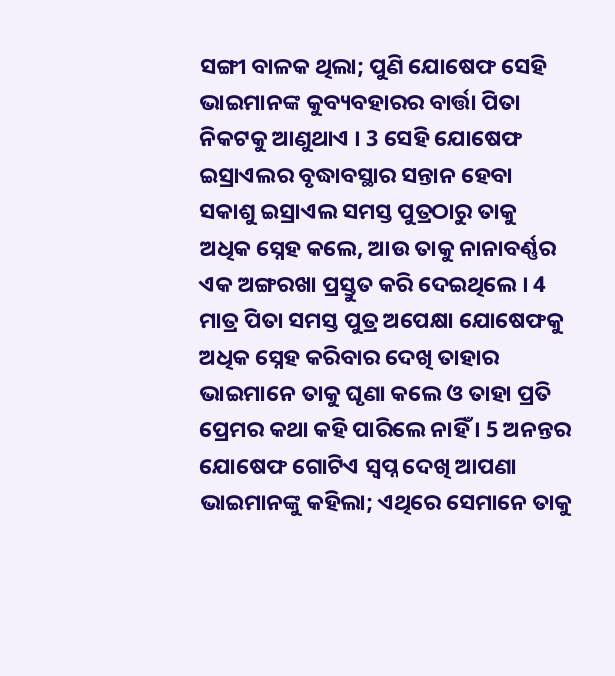ସଙ୍ଗୀ ବାଳକ ଥିଲା; ପୁଣି ଯୋଷେଫ ସେହି ଭାଇମାନଙ୍କ କୁବ୍ୟବହାରର ବାର୍ତ୍ତା ପିତା ନିକଟକୁ ଆଣୁଥାଏ । 3 ସେହି ଯୋଷେଫ ଇସ୍ରାଏଲର ବୃଦ୍ଧାବସ୍ଥାର ସନ୍ତାନ ହେବା ସକାଶୁ ଇସ୍ରାଏଲ ସମସ୍ତ ପୁତ୍ରଠାରୁ ତାକୁ ଅଧିକ ସ୍ନେହ କଲେ, ଆଉ ତାକୁ ନାନାବର୍ଣ୍ଣର ଏକ ଅଙ୍ଗରଖା ପ୍ରସ୍ତୁତ କରି ଦେଇଥିଲେ । 4 ମାତ୍ର ପିତା ସମସ୍ତ ପୁତ୍ର ଅପେକ୍ଷା ଯୋଷେଫକୁ ଅଧିକ ସ୍ନେହ କରିବାର ଦେଖି ତାହାର ଭାଇମାନେ ତାକୁ ଘୃଣା କଲେ ଓ ତାହା ପ୍ରତି ପ୍ରେମର କଥା କହି ପାରିଲେ ନାହିଁ । 5 ଅନନ୍ତର ଯୋଷେଫ ଗୋଟିଏ ସ୍ଵପ୍ନ ଦେଖି ଆପଣା ଭାଇମାନଙ୍କୁ କହିଲା; ଏଥିରେ ସେମାନେ ତାକୁ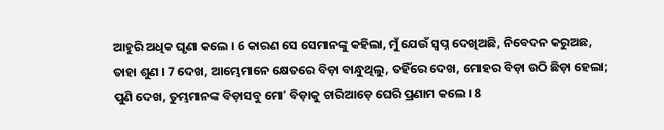ଆହୁରି ଅଧିକ ଘୃଣା କଲେ । 6 କାରଣ ସେ ସେମାନଙ୍କୁ କହିଲା, ମୁଁ ଯେଉଁ ସ୍ଵପ୍ନ ଦେଖିଅଛି, ନିବେଦନ କରୁଅଛ, ତାହା ଶୁଣ । 7 ଦେଖ, ଆମ୍ଭେମାନେ କ୍ଷେତରେ ବିଡ଼ା ବାନ୍ଧୁଥିଲୁ, ତହିଁରେ ଦେଖ, ମୋହର ବିଡ଼ା ଉଠି ଛିଡ଼ା ହେଲା; ପୁଣି ଦେଖ, ତୁମ୍ଭମାନଙ୍କ ବିଡ଼ାସବୁ ମୋʼ ବିଡ଼ାକୁ ଚାରିଆଡ଼େ ଘେରି ପ୍ରଣାମ କଲେ । 8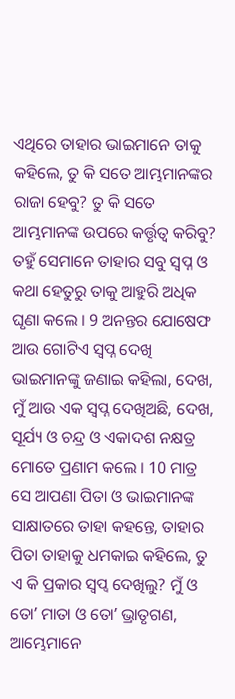ଏଥିରେ ତାହାର ଭାଇମାନେ ତାକୁ କହିଲେ, ତୁ କି ସତେ ଆମ୍ଭମାନଙ୍କର ରାଜା ହେବୁ? ତୁ କି ସତେ ଆମ୍ଭମାନଙ୍କ ଉପରେ କର୍ତ୍ତୃତ୍ଵ କରିବୁ? ତହୁଁ ସେମାନେ ତାହାର ସବୁ ସ୍ଵପ୍ନ ଓ କଥା ହେତୁରୁ ତାକୁ ଆହୁରି ଅଧିକ ଘୃଣା କଲେ । 9 ଅନନ୍ତର ଯୋଷେଫ ଆଉ ଗୋଟିଏ ସ୍ଵପ୍ନ ଦେଖି ଭାଇମାନଙ୍କୁ ଜଣାଇ କହିଲା, ଦେଖ, ମୁଁ ଆଉ ଏକ ସ୍ଵପ୍ନ ଦେଖିଅଛି, ଦେଖ, ସୂର୍ଯ୍ୟ ଓ ଚନ୍ଦ୍ର ଓ ଏକାଦଶ ନକ୍ଷତ୍ର ମୋତେ ପ୍ରଣାମ କଲେ । 10 ମାତ୍ର ସେ ଆପଣା ପିତା ଓ ଭାଇମାନଙ୍କ ସାକ୍ଷାତରେ ତାହା କହନ୍ତେ, ତାହାର ପିତା ତାହାକୁ ଧମକାଇ କହିଲେ, ତୁ ଏ କି ପ୍ରକାର ସ୍ଵପ୍ଵ ଦେଖିଲୁ? ମୁଁ ଓ ତୋʼ ମାତା ଓ ତୋʼ ଭ୍ରାତୃଗଣ, ଆମ୍ଭେମାନେ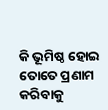କି ଭୂମିଷ୍ଠ ହୋଇ ତୋତେ ପ୍ରଣାମ କରିବାକୁ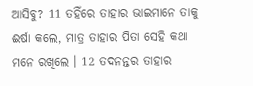ଆସିବୁ? 11 ତହିଁରେ ତାହାର ଭାଇମାନେ ତାକୁ ଈର୍ଷା କଲେ, ମାତ୍ର ତାହାର ପିତା ସେହି କଥା ମନେ ରଖିଲେ । 12 ତଦନନ୍ତର ତାହାର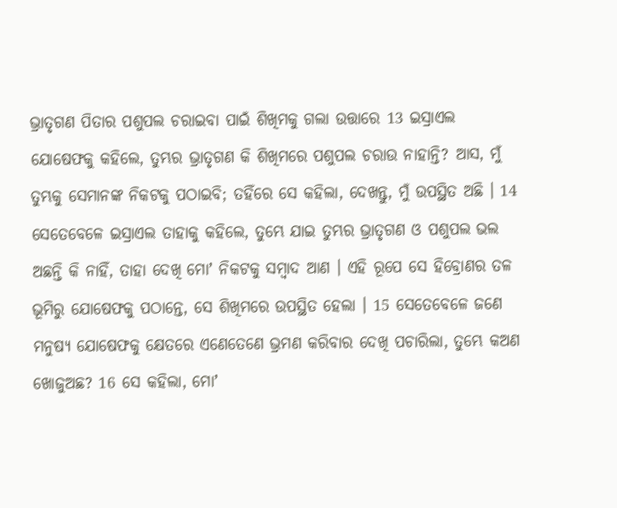ଭ୍ରାତୃଗଣ ପିତାର ପଶୁପଲ ଚରାଇବା ପାଇଁ ଶିଖିମକୁ ଗଲା ଉତ୍ତାରେ 13 ଇସ୍ରାଏଲ ଯୋଷେଫକୁ କହିଲେ, ତୁମ୍ଭର ଭ୍ରାତୃଗଣ କି ଶିଖିମରେ ପଶୁପଲ ଚରାଉ ନାହାନ୍ତି? ଆସ, ମୁଁ ତୁମ୍ଭକୁ ସେମାନଙ୍କ ନିକଟକୁ ପଠାଇବି; ତହିଁରେ ସେ କହିଲା, ଦେଖନ୍ତୁ, ମୁଁ ଉପସ୍ଥିତ ଅଛି । 14 ସେତେବେଳେ ଇସ୍ରାଏଲ ତାହାକୁ କହିଲେ, ତୁମ୍ଭେ ଯାଇ ତୁମ୍ଭର ଭ୍ରାତୃଗଣ ଓ ପଶୁପଲ ଭଲ ଅଛନ୍ତି କି ନାହିଁ, ତାହା ଦେଖି ମୋʼ ନିକଟକୁ ସମ୍ଵାଦ ଆଣ । ଏହି ରୂପେ ସେ ହିବ୍ରୋଣର ତଳ ଭୂମିରୁ ଯୋଷେଫକୁ ପଠାନ୍ତେ, ସେ ଶିଖିମରେ ଉପସ୍ଥିତ ହେଲା । 15 ସେତେବେଳେ ଜଣେ ମନୁଷ୍ୟ ଯୋଷେଫକୁ କ୍ଷେତରେ ଏଣେତେଣେ ଭ୍ରମଣ କରିବାର ଦେଖି ପଚାରିଲା, ତୁମ୍ଭେ କଅଣ ଖୋଜୁଅଛ? 16 ସେ କହିଲା, ମୋʼ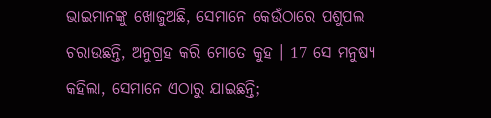ଭାଇମାନଙ୍କୁ ଖୋଜୁଅଛି, ସେମାନେ କେଉଁଠାରେ ପଶୁପଲ ଚରାଉଛନ୍ତି, ଅନୁଗ୍ରହ କରି ମୋତେ କୁହ । 17 ସେ ମନୁଷ୍ୟ କହିଲା, ସେମାନେ ଏଠାରୁ ଯାଇଛନ୍ତି;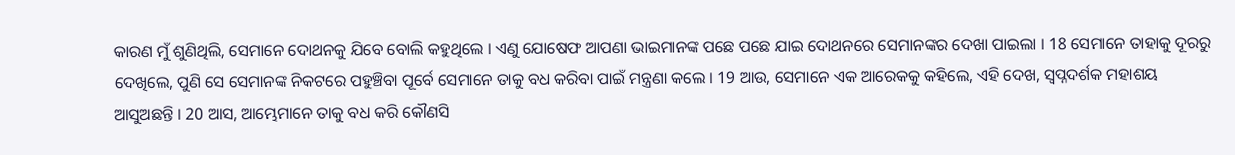କାରଣ ମୁଁ ଶୁଣିଥିଲି, ସେମାନେ ଦୋଥନକୁ ଯିବେ ବୋଲି କହୁଥିଲେ । ଏଣୁ ଯୋଷେଫ ଆପଣା ଭାଇମାନଙ୍କ ପଛେ ପଛେ ଯାଇ ଦୋଥନରେ ସେମାନଙ୍କର ଦେଖା ପାଇଲା । 18 ସେମାନେ ତାହାକୁ ଦୂରରୁ ଦେଖିଲେ, ପୁଣି ସେ ସେମାନଙ୍କ ନିକଟରେ ପହୁଞ୍ଚିବା ପୂର୍ବେ ସେମାନେ ତାକୁ ବଧ କରିବା ପାଇଁ ମନ୍ତ୍ରଣା କଲେ । 19 ଆଉ, ସେମାନେ ଏକ ଆରେକକୁ କହିଲେ, ଏହି ଦେଖ, ସ୍ଵପ୍ନଦର୍ଶକ ମହାଶୟ ଆସୁଅଛନ୍ତି । 20 ଆସ, ଆମ୍ଭେମାନେ ତାକୁ ବଧ କରି କୌଣସି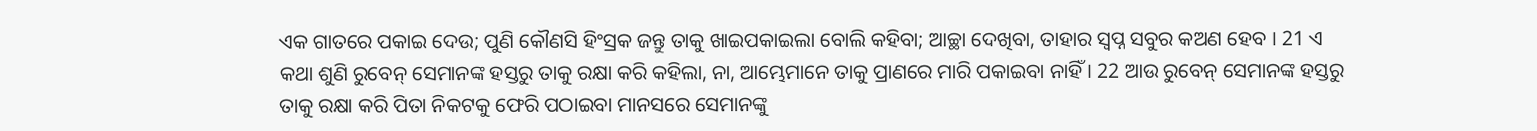ଏକ ଗାତରେ ପକାଇ ଦେଉ; ପୁଣି କୌଣସି ହିଂସ୍ରକ ଜନ୍ତୁ ତାକୁ ଖାଇପକାଇଲା ବୋଲି କହିବା; ଆଚ୍ଛା ଦେଖିବା, ତାହାର ସ୍ଵପ୍ନ ସବୁର କଅଣ ହେବ । 21 ଏ କଥା ଶୁଣି ରୁବେନ୍ ସେମାନଙ୍କ ହସ୍ତରୁ ତାକୁ ରକ୍ଷା କରି କହିଲା, ନା, ଆମ୍ଭେମାନେ ତାକୁ ପ୍ରାଣରେ ମାରି ପକାଇବା ନାହିଁ । 22 ଆଉ ରୁବେନ୍ ସେମାନଙ୍କ ହସ୍ତରୁ ତାକୁ ରକ୍ଷା କରି ପିତା ନିକଟକୁ ଫେରି ପଠାଇବା ମାନସରେ ସେମାନଙ୍କୁ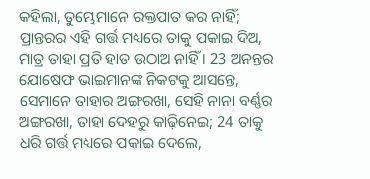କହିଲା, ତୁମ୍ଭେମାନେ ରକ୍ତପାତ କର ନାହିଁ; ପ୍ରାନ୍ତରର ଏହି ଗର୍ତ୍ତ ମଧ୍ୟରେ ତାକୁ ପକାଇ ଦିଅ, ମାତ୍ର ତାହା ପ୍ରତି ହାତ ଉଠାଅ ନାହିଁ । 23 ଅନନ୍ତର ଯୋଷେଫ ଭାଇମାନଙ୍କ ନିକଟକୁ ଆସନ୍ତେ, ସେମାନେ ତାହାର ଅଙ୍ଗରଖା, ସେହି ନାନା ବର୍ଣ୍ଣର ଅଙ୍ଗରଖା, ତାହା ଦେହରୁ କାଢ଼ିନେଇ; 24 ତାକୁ ଧରି ଗର୍ତ୍ତ ମଧ୍ୟରେ ପକାଇ ଦେଲେ,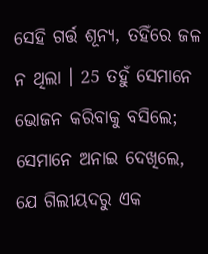ସେହି ଗର୍ତ୍ତ ଶୂନ୍ୟ, ତହିଁରେ ଜଳ ନ ଥିଲା । 25 ତହୁଁ ସେମାନେ ଭୋଜନ କରିବାକୁ ବସିଲେ; ସେମାନେ ଅନାଇ ଦେଖିଲେ, ଯେ ଗିଲୀୟଦରୁ ଏକ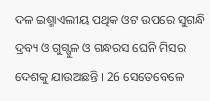ଦଳ ଇଶ୍ମାଏଲୀୟ ପଥିକ ଓଟ ଉପରେ ସୁଗନ୍ଧି ଦ୍ରବ୍ୟ ଓ ଗୁଗ୍ଗୁଳ ଓ ଗନ୍ଧରସ ଘେନି ମିସର ଦେଶକୁ ଯାଉଅଛନ୍ତି । 26 ସେତେବେଳେ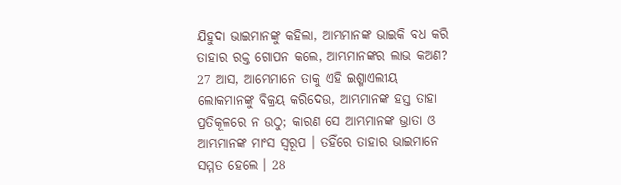ଯିହୁଦା ଭାଇମାନଙ୍କୁ କହିଲା, ଆମ୍ଭମାନଙ୍କ ଭାଇକି ବଧ କରି ତାହାର ରକ୍ତ ଗୋପନ କଲେ, ଆମ୍ଭମାନଙ୍କର ଲାଭ କଅଣ? 27 ଆସ, ଆମ୍ଭେମାନେ ତାକୁ ଏହି ଇଶ୍ମାଏଲୀୟ ଲୋକମାନଙ୍କୁ ବିକ୍ରୟ କରିଦେଉ, ଆମ୍ଭମାନଙ୍କ ହସ୍ତ ତାହା ପ୍ରତିକୂଳରେ ନ ଉଠୁ; କାରଣ ସେ ଆମ୍ଭମାନଙ୍କ ଭ୍ରାତା ଓ ଆମ୍ଭମାନଙ୍କ ମାଂସ ସ୍ଵରୂପ । ତହିଁରେ ତାହାର ଭାଇମାନେ ସମ୍ମତ ହେଲେ । 28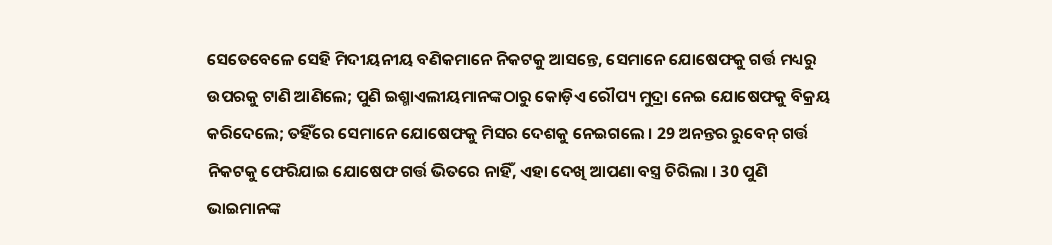ସେତେବେଳେ ସେହି ମିଦୀୟନୀୟ ବଣିକମାନେ ନିକଟକୁ ଆସନ୍ତେ, ସେମାନେ ଯୋଷେଫକୁ ଗର୍ତ୍ତ ମଧ୍ୟରୁ ଉପରକୁ ଟାଣି ଆଣିଲେ; ପୁଣି ଇଶ୍ମାଏଲୀୟମାନଙ୍କଠାରୁ କୋଡ଼ିଏ ରୌପ୍ୟ ମୁଦ୍ରା ନେଇ ଯୋଷେଫକୁ ବିକ୍ରୟ କରିଦେଲେ; ତହିଁରେ ସେମାନେ ଯୋଷେଫକୁ ମିସର ଦେଶକୁ ନେଇଗଲେ । 29 ଅନନ୍ତର ରୁବେନ୍ ଗର୍ତ୍ତ ନିକଟକୁ ଫେରିଯାଇ ଯୋଷେଫ ଗର୍ତ୍ତ ଭିତରେ ନାହିଁ, ଏହା ଦେଖି ଆପଣା ବସ୍ତ୍ର ଚିରିଲା । 30 ପୁଣି ଭାଇମାନଙ୍କ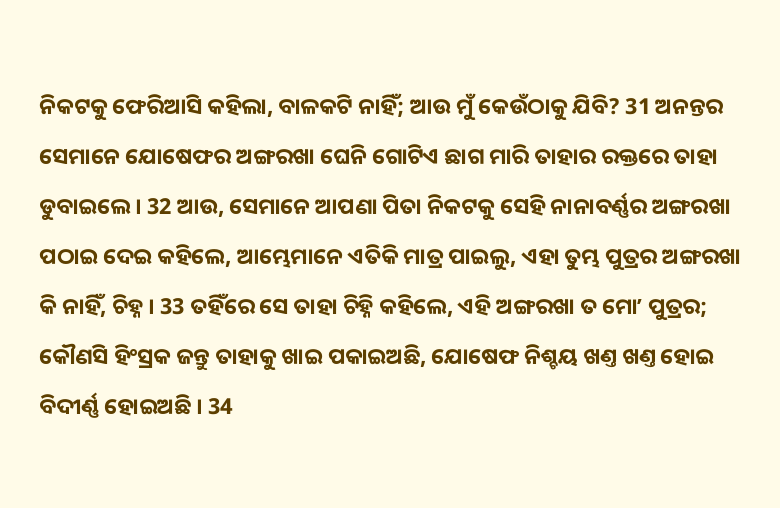ନିକଟକୁ ଫେରିଆସି କହିଲା, ବାଳକଟି ନାହିଁ; ଆଉ ମୁଁ କେଉଁଠାକୁ ଯିବି? 31 ଅନନ୍ତର ସେମାନେ ଯୋଷେଫର ଅଙ୍ଗରଖା ଘେନି ଗୋଟିଏ ଛାଗ ମାରି ତାହାର ରକ୍ତରେ ତାହା ଡୁବାଇଲେ । 32 ଆଉ, ସେମାନେ ଆପଣା ପିତା ନିକଟକୁ ସେହି ନାନାବର୍ଣ୍ଣର ଅଙ୍ଗରଖା ପଠାଇ ଦେଇ କହିଲେ, ଆମ୍ଭେମାନେ ଏତିକି ମାତ୍ର ପାଇଲୁ, ଏହା ତୁମ୍ଭ ପୁତ୍ରର ଅଙ୍ଗରଖା କି ନାହିଁ, ଚିହ୍ନ । 33 ତହିଁରେ ସେ ତାହା ଚିହ୍ନି କହିଲେ, ଏହି ଅଙ୍ଗରଖା ତ ମୋʼ ପୁତ୍ରର; କୌଣସି ହିଂସ୍ରକ ଜନ୍ତୁ ତାହାକୁ ଖାଇ ପକାଇଅଛି, ଯୋଷେଫ ନିଶ୍ଚୟ ଖଣ୍ତ ଖଣ୍ତ ହୋଇ ବିଦୀର୍ଣ୍ଣ ହୋଇଅଛି । 34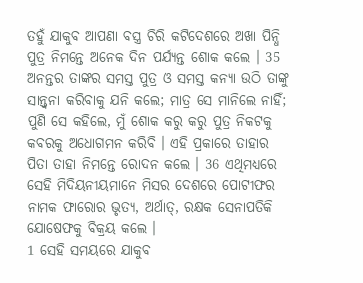ତହୁଁ ଯାକୁବ ଆପଣା ବସ୍ତ୍ର ଚିରି କଟିଦେଶରେ ଅଖା ପିନ୍ଧି ପୁତ୍ର ନିମନ୍ତେ ଅନେକ ଦିନ ପର୍ଯ୍ୟନ୍ତ ଶୋକ କଲେ । 35 ଅନନ୍ତର ତାଙ୍କର ସମସ୍ତ ପୁତ୍ର ଓ ସମସ୍ତ କନ୍ୟା ଉଠି ତାଙ୍କୁ ସାନ୍ତ୍ଵନା କରିବାକୁ ଯନି କଲେ; ମାତ୍ର ସେ ମାନିଲେ ନାହିଁ; ପୁଣି ସେ କହିଲେ, ମୁଁ ଶୋକ କରୁ କରୁ ପୁତ୍ର ନିକଟକୁ କବରକୁ ଅଧୋଗମନ କରିବି । ଏହି ପ୍ରକାରେ ତାହାର ପିତା ତାହା ନିମନ୍ତେ ରୋଦନ କଲେ । 36 ଏଥିମଧ୍ୟରେ ସେହି ମିଦିୟନୀୟମାନେ ମିସର ଦେଶରେ ପୋଟୀଫର ନାମକ ଫାରୋର ଭୃତ୍ୟ, ଅର୍ଥାତ୍, ରକ୍ଷକ ସେନାପତିକି ଯୋଷେଫକୁ ବିକ୍ରୟ କଲେ ।
1 ସେହି ସମୟରେ ଯାକୁବ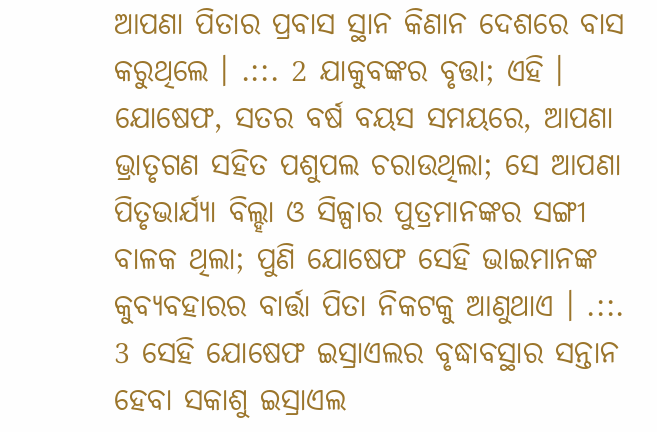ଆପଣା ପିତାର ପ୍ରବାସ ସ୍ଥାନ କିଣାନ ଦେଶରେ ବାସ କରୁଥିଲେ । .::. 2 ଯାକୁବଙ୍କର ବୃତ୍ତା; ଏହି । ଯୋଷେଫ, ସତର ବର୍ଷ ବୟସ ସମୟରେ, ଆପଣା ଭ୍ରାତୃଗଣ ସହିତ ପଶୁପଲ ଚରାଉଥିଲା; ସେ ଆପଣା ପିତୃଭାର୍ଯ୍ୟା ବିଲ୍ହା ଓ ସିଳ୍ପାର ପୁତ୍ରମାନଙ୍କର ସଙ୍ଗୀ ବାଳକ ଥିଲା; ପୁଣି ଯୋଷେଫ ସେହି ଭାଇମାନଙ୍କ କୁବ୍ୟବହାରର ବାର୍ତ୍ତା ପିତା ନିକଟକୁ ଆଣୁଥାଏ । .::. 3 ସେହି ଯୋଷେଫ ଇସ୍ରାଏଲର ବୃଦ୍ଧାବସ୍ଥାର ସନ୍ତାନ ହେବା ସକାଶୁ ଇସ୍ରାଏଲ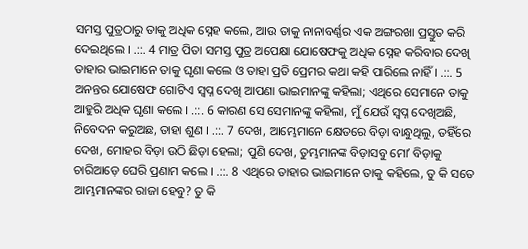ସମସ୍ତ ପୁତ୍ରଠାରୁ ତାକୁ ଅଧିକ ସ୍ନେହ କଲେ, ଆଉ ତାକୁ ନାନାବର୍ଣ୍ଣର ଏକ ଅଙ୍ଗରଖା ପ୍ରସ୍ତୁତ କରି ଦେଇଥିଲେ । .::. 4 ମାତ୍ର ପିତା ସମସ୍ତ ପୁତ୍ର ଅପେକ୍ଷା ଯୋଷେଫକୁ ଅଧିକ ସ୍ନେହ କରିବାର ଦେଖି ତାହାର ଭାଇମାନେ ତାକୁ ଘୃଣା କଲେ ଓ ତାହା ପ୍ରତି ପ୍ରେମର କଥା କହି ପାରିଲେ ନାହିଁ । .::. 5 ଅନନ୍ତର ଯୋଷେଫ ଗୋଟିଏ ସ୍ଵପ୍ନ ଦେଖି ଆପଣା ଭାଇମାନଙ୍କୁ କହିଲା; ଏଥିରେ ସେମାନେ ତାକୁ ଆହୁରି ଅଧିକ ଘୃଣା କଲେ । .::. 6 କାରଣ ସେ ସେମାନଙ୍କୁ କହିଲା, ମୁଁ ଯେଉଁ ସ୍ଵପ୍ନ ଦେଖିଅଛି, ନିବେଦନ କରୁଅଛ, ତାହା ଶୁଣ । .::. 7 ଦେଖ, ଆମ୍ଭେମାନେ କ୍ଷେତରେ ବିଡ଼ା ବାନ୍ଧୁଥିଲୁ, ତହିଁରେ ଦେଖ, ମୋହର ବିଡ଼ା ଉଠି ଛିଡ଼ା ହେଲା; ପୁଣି ଦେଖ, ତୁମ୍ଭମାନଙ୍କ ବିଡ଼ାସବୁ ମୋʼ ବିଡ଼ାକୁ ଚାରିଆଡ଼େ ଘେରି ପ୍ରଣାମ କଲେ । .::. 8 ଏଥିରେ ତାହାର ଭାଇମାନେ ତାକୁ କହିଲେ, ତୁ କି ସତେ ଆମ୍ଭମାନଙ୍କର ରାଜା ହେବୁ? ତୁ କି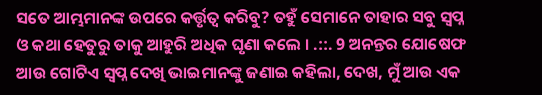ସତେ ଆମ୍ଭମାନଙ୍କ ଉପରେ କର୍ତ୍ତୃତ୍ଵ କରିବୁ? ତହୁଁ ସେମାନେ ତାହାର ସବୁ ସ୍ଵପ୍ନ ଓ କଥା ହେତୁରୁ ତାକୁ ଆହୁରି ଅଧିକ ଘୃଣା କଲେ । .::. 9 ଅନନ୍ତର ଯୋଷେଫ ଆଉ ଗୋଟିଏ ସ୍ଵପ୍ନ ଦେଖି ଭାଇମାନଙ୍କୁ ଜଣାଇ କହିଲା, ଦେଖ, ମୁଁ ଆଉ ଏକ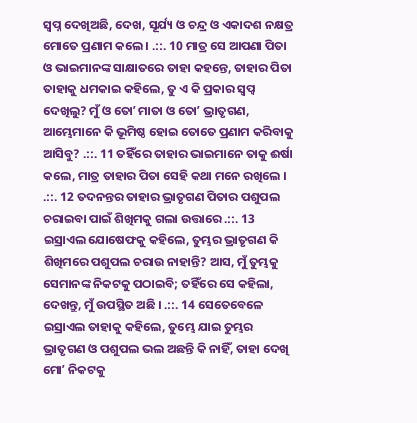ସ୍ଵପ୍ନ ଦେଖିଅଛି, ଦେଖ, ସୂର୍ଯ୍ୟ ଓ ଚନ୍ଦ୍ର ଓ ଏକାଦଶ ନକ୍ଷତ୍ର ମୋତେ ପ୍ରଣାମ କଲେ । .::. 10 ମାତ୍ର ସେ ଆପଣା ପିତା ଓ ଭାଇମାନଙ୍କ ସାକ୍ଷାତରେ ତାହା କହନ୍ତେ, ତାହାର ପିତା ତାହାକୁ ଧମକାଇ କହିଲେ, ତୁ ଏ କି ପ୍ରକାର ସ୍ଵପ୍ଵ ଦେଖିଲୁ? ମୁଁ ଓ ତୋʼ ମାତା ଓ ତୋʼ ଭ୍ରାତୃଗଣ, ଆମ୍ଭେମାନେ କି ଭୂମିଷ୍ଠ ହୋଇ ତୋତେ ପ୍ରଣାମ କରିବାକୁ ଆସିବୁ? .::. 11 ତହିଁରେ ତାହାର ଭାଇମାନେ ତାକୁ ଈର୍ଷା କଲେ, ମାତ୍ର ତାହାର ପିତା ସେହି କଥା ମନେ ରଖିଲେ । .::. 12 ତଦନନ୍ତର ତାହାର ଭ୍ରାତୃଗଣ ପିତାର ପଶୁପଲ ଚରାଇବା ପାଇଁ ଶିଖିମକୁ ଗଲା ଉତ୍ତାରେ .::. 13 ଇସ୍ରାଏଲ ଯୋଷେଫକୁ କହିଲେ, ତୁମ୍ଭର ଭ୍ରାତୃଗଣ କି ଶିଖିମରେ ପଶୁପଲ ଚରାଉ ନାହାନ୍ତି? ଆସ, ମୁଁ ତୁମ୍ଭକୁ ସେମାନଙ୍କ ନିକଟକୁ ପଠାଇବି; ତହିଁରେ ସେ କହିଲା, ଦେଖନ୍ତୁ, ମୁଁ ଉପସ୍ଥିତ ଅଛି । .::. 14 ସେତେବେଳେ ଇସ୍ରାଏଲ ତାହାକୁ କହିଲେ, ତୁମ୍ଭେ ଯାଇ ତୁମ୍ଭର ଭ୍ରାତୃଗଣ ଓ ପଶୁପଲ ଭଲ ଅଛନ୍ତି କି ନାହିଁ, ତାହା ଦେଖି ମୋʼ ନିକଟକୁ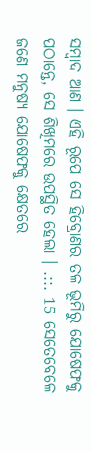ସମ୍ଵାଦ ଆଣ । ଏହି ରୂପେ ସେ ହିବ୍ରୋଣର ତଳ ଭୂମିରୁ ଯୋଷେଫକୁ ପଠାନ୍ତେ, ସେ ଶିଖିମରେ ଉପସ୍ଥିତ ହେଲା । .::. 15 ସେତେବେଳେ ଜଣେ ମନୁଷ୍ୟ ଯୋଷେଫକୁ କ୍ଷେତରେ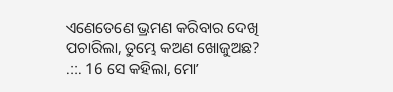ଏଣେତେଣେ ଭ୍ରମଣ କରିବାର ଦେଖି ପଚାରିଲା, ତୁମ୍ଭେ କଅଣ ଖୋଜୁଅଛ? .::. 16 ସେ କହିଲା, ମୋʼ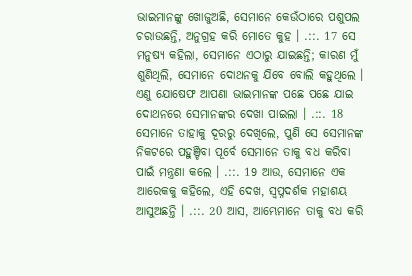ଭାଇମାନଙ୍କୁ ଖୋଜୁଅଛି, ସେମାନେ କେଉଁଠାରେ ପଶୁପଲ ଚରାଉଛନ୍ତି, ଅନୁଗ୍ରହ କରି ମୋତେ କୁହ । .::. 17 ସେ ମନୁଷ୍ୟ କହିଲା, ସେମାନେ ଏଠାରୁ ଯାଇଛନ୍ତି; କାରଣ ମୁଁ ଶୁଣିଥିଲି, ସେମାନେ ଦୋଥନକୁ ଯିବେ ବୋଲି କହୁଥିଲେ । ଏଣୁ ଯୋଷେଫ ଆପଣା ଭାଇମାନଙ୍କ ପଛେ ପଛେ ଯାଇ ଦୋଥନରେ ସେମାନଙ୍କର ଦେଖା ପାଇଲା । .::. 18 ସେମାନେ ତାହାକୁ ଦୂରରୁ ଦେଖିଲେ, ପୁଣି ସେ ସେମାନଙ୍କ ନିକଟରେ ପହୁଞ୍ଚିବା ପୂର୍ବେ ସେମାନେ ତାକୁ ବଧ କରିବା ପାଇଁ ମନ୍ତ୍ରଣା କଲେ । .::. 19 ଆଉ, ସେମାନେ ଏକ ଆରେକକୁ କହିଲେ, ଏହି ଦେଖ, ସ୍ଵପ୍ନଦର୍ଶକ ମହାଶୟ ଆସୁଅଛନ୍ତି । .::. 20 ଆସ, ଆମ୍ଭେମାନେ ତାକୁ ବଧ କରି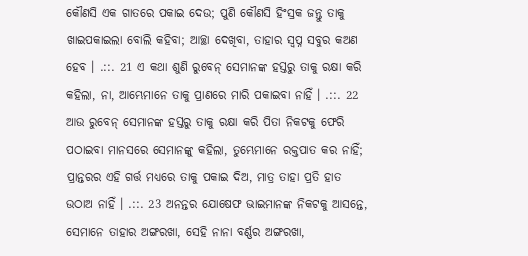କୌଣସି ଏକ ଗାତରେ ପକାଇ ଦେଉ; ପୁଣି କୌଣସି ହିଂସ୍ରକ ଜନ୍ତୁ ତାକୁ ଖାଇପକାଇଲା ବୋଲି କହିବା; ଆଚ୍ଛା ଦେଖିବା, ତାହାର ସ୍ଵପ୍ନ ସବୁର କଅଣ ହେବ । .::. 21 ଏ କଥା ଶୁଣି ରୁବେନ୍ ସେମାନଙ୍କ ହସ୍ତରୁ ତାକୁ ରକ୍ଷା କରି କହିଲା, ନା, ଆମ୍ଭେମାନେ ତାକୁ ପ୍ରାଣରେ ମାରି ପକାଇବା ନାହିଁ । .::. 22 ଆଉ ରୁବେନ୍ ସେମାନଙ୍କ ହସ୍ତରୁ ତାକୁ ରକ୍ଷା କରି ପିତା ନିକଟକୁ ଫେରି ପଠାଇବା ମାନସରେ ସେମାନଙ୍କୁ କହିଲା, ତୁମ୍ଭେମାନେ ରକ୍ତପାତ କର ନାହିଁ; ପ୍ରାନ୍ତରର ଏହି ଗର୍ତ୍ତ ମଧ୍ୟରେ ତାକୁ ପକାଇ ଦିଅ, ମାତ୍ର ତାହା ପ୍ରତି ହାତ ଉଠାଅ ନାହିଁ । .::. 23 ଅନନ୍ତର ଯୋଷେଫ ଭାଇମାନଙ୍କ ନିକଟକୁ ଆସନ୍ତେ, ସେମାନେ ତାହାର ଅଙ୍ଗରଖା, ସେହି ନାନା ବର୍ଣ୍ଣର ଅଙ୍ଗରଖା,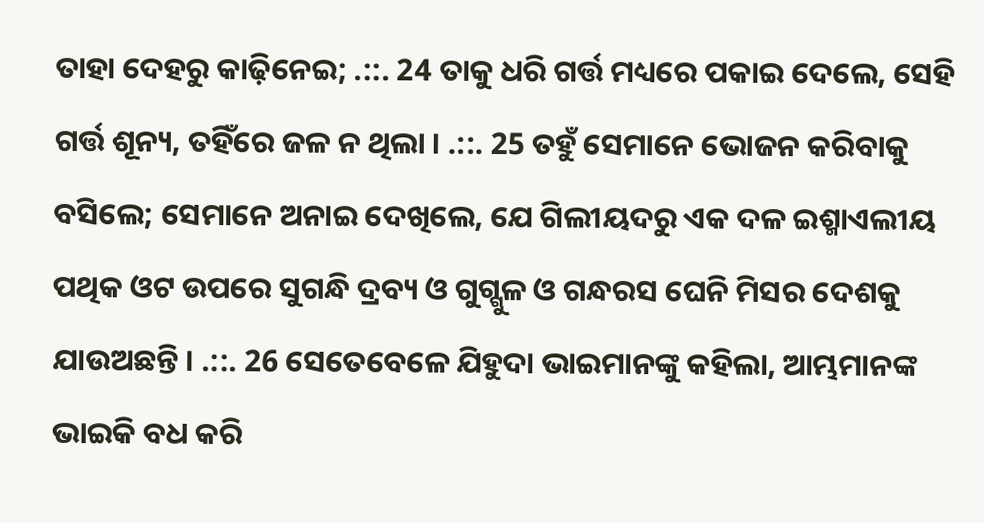ତାହା ଦେହରୁ କାଢ଼ିନେଇ; .::. 24 ତାକୁ ଧରି ଗର୍ତ୍ତ ମଧ୍ୟରେ ପକାଇ ଦେଲେ, ସେହି ଗର୍ତ୍ତ ଶୂନ୍ୟ, ତହିଁରେ ଜଳ ନ ଥିଲା । .::. 25 ତହୁଁ ସେମାନେ ଭୋଜନ କରିବାକୁ ବସିଲେ; ସେମାନେ ଅନାଇ ଦେଖିଲେ, ଯେ ଗିଲୀୟଦରୁ ଏକ ଦଳ ଇଶ୍ମାଏଲୀୟ ପଥିକ ଓଟ ଉପରେ ସୁଗନ୍ଧି ଦ୍ରବ୍ୟ ଓ ଗୁଗ୍ଗୁଳ ଓ ଗନ୍ଧରସ ଘେନି ମିସର ଦେଶକୁ ଯାଉଅଛନ୍ତି । .::. 26 ସେତେବେଳେ ଯିହୁଦା ଭାଇମାନଙ୍କୁ କହିଲା, ଆମ୍ଭମାନଙ୍କ ଭାଇକି ବଧ କରି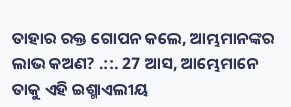ତାହାର ରକ୍ତ ଗୋପନ କଲେ, ଆମ୍ଭମାନଙ୍କର ଲାଭ କଅଣ? .::. 27 ଆସ, ଆମ୍ଭେମାନେ ତାକୁ ଏହି ଇଶ୍ମାଏଲୀୟ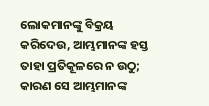ଲୋକମାନଙ୍କୁ ବିକ୍ରୟ କରିଦେଉ, ଆମ୍ଭମାନଙ୍କ ହସ୍ତ ତାହା ପ୍ରତିକୂଳରେ ନ ଉଠୁ; କାରଣ ସେ ଆମ୍ଭମାନଙ୍କ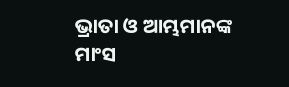ଭ୍ରାତା ଓ ଆମ୍ଭମାନଙ୍କ ମାଂସ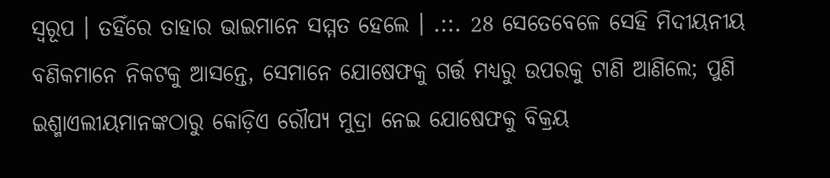ସ୍ଵରୂପ । ତହିଁରେ ତାହାର ଭାଇମାନେ ସମ୍ମତ ହେଲେ । .::. 28 ସେତେବେଳେ ସେହି ମିଦୀୟନୀୟ ବଣିକମାନେ ନିକଟକୁ ଆସନ୍ତେ, ସେମାନେ ଯୋଷେଫକୁ ଗର୍ତ୍ତ ମଧ୍ୟରୁ ଉପରକୁ ଟାଣି ଆଣିଲେ; ପୁଣି ଇଶ୍ମାଏଲୀୟମାନଙ୍କଠାରୁ କୋଡ଼ିଏ ରୌପ୍ୟ ମୁଦ୍ରା ନେଇ ଯୋଷେଫକୁ ବିକ୍ରୟ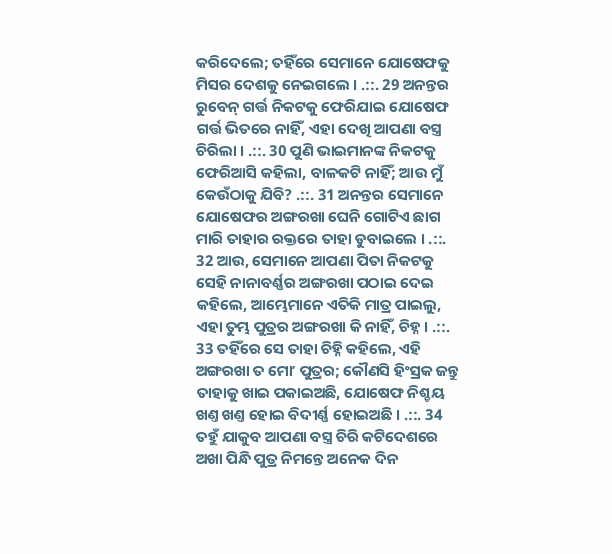କରିଦେଲେ; ତହିଁରେ ସେମାନେ ଯୋଷେଫକୁ ମିସର ଦେଶକୁ ନେଇଗଲେ । .::. 29 ଅନନ୍ତର ରୁବେନ୍ ଗର୍ତ୍ତ ନିକଟକୁ ଫେରିଯାଇ ଯୋଷେଫ ଗର୍ତ୍ତ ଭିତରେ ନାହିଁ, ଏହା ଦେଖି ଆପଣା ବସ୍ତ୍ର ଚିରିଲା । .::. 30 ପୁଣି ଭାଇମାନଙ୍କ ନିକଟକୁ ଫେରିଆସି କହିଲା, ବାଳକଟି ନାହିଁ; ଆଉ ମୁଁ କେଉଁଠାକୁ ଯିବି? .::. 31 ଅନନ୍ତର ସେମାନେ ଯୋଷେଫର ଅଙ୍ଗରଖା ଘେନି ଗୋଟିଏ ଛାଗ ମାରି ତାହାର ରକ୍ତରେ ତାହା ଡୁବାଇଲେ । .::. 32 ଆଉ, ସେମାନେ ଆପଣା ପିତା ନିକଟକୁ ସେହି ନାନାବର୍ଣ୍ଣର ଅଙ୍ଗରଖା ପଠାଇ ଦେଇ କହିଲେ, ଆମ୍ଭେମାନେ ଏତିକି ମାତ୍ର ପାଇଲୁ, ଏହା ତୁମ୍ଭ ପୁତ୍ରର ଅଙ୍ଗରଖା କି ନାହିଁ, ଚିହ୍ନ । .::. 33 ତହିଁରେ ସେ ତାହା ଚିହ୍ନି କହିଲେ, ଏହି ଅଙ୍ଗରଖା ତ ମୋʼ ପୁତ୍ରର; କୌଣସି ହିଂସ୍ରକ ଜନ୍ତୁ ତାହାକୁ ଖାଇ ପକାଇଅଛି, ଯୋଷେଫ ନିଶ୍ଚୟ ଖଣ୍ତ ଖଣ୍ତ ହୋଇ ବିଦୀର୍ଣ୍ଣ ହୋଇଅଛି । .::. 34 ତହୁଁ ଯାକୁବ ଆପଣା ବସ୍ତ୍ର ଚିରି କଟିଦେଶରେ ଅଖା ପିନ୍ଧି ପୁତ୍ର ନିମନ୍ତେ ଅନେକ ଦିନ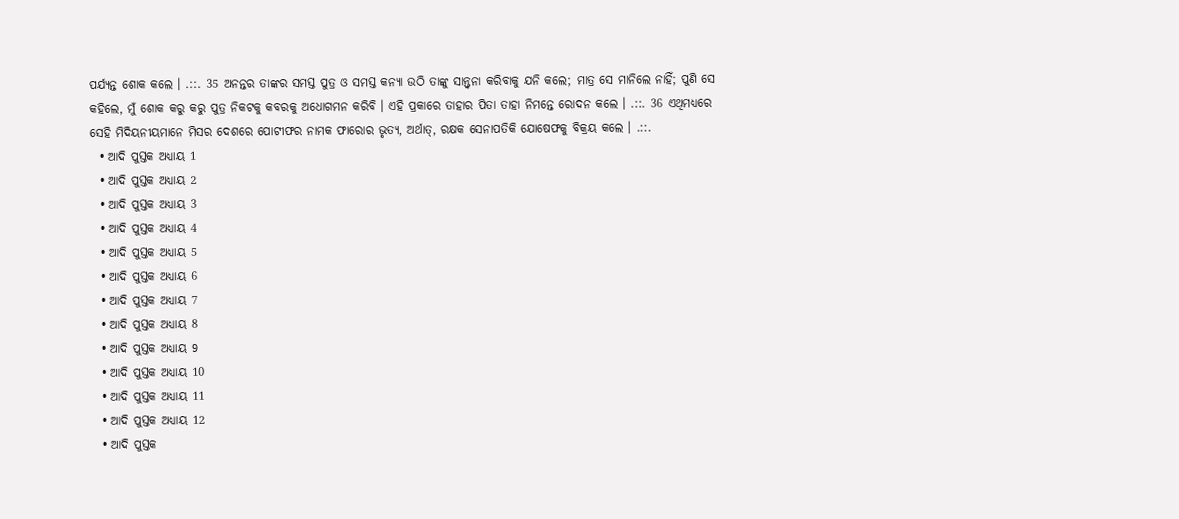ପର୍ଯ୍ୟନ୍ତ ଶୋକ କଲେ । .::. 35 ଅନନ୍ତର ତାଙ୍କର ସମସ୍ତ ପୁତ୍ର ଓ ସମସ୍ତ କନ୍ୟା ଉଠି ତାଙ୍କୁ ସାନ୍ତ୍ଵନା କରିବାକୁ ଯନି କଲେ; ମାତ୍ର ସେ ମାନିଲେ ନାହିଁ; ପୁଣି ସେ କହିଲେ, ମୁଁ ଶୋକ କରୁ କରୁ ପୁତ୍ର ନିକଟକୁ କବରକୁ ଅଧୋଗମନ କରିବି । ଏହି ପ୍ରକାରେ ତାହାର ପିତା ତାହା ନିମନ୍ତେ ରୋଦନ କଲେ । .::. 36 ଏଥିମଧ୍ୟରେ ସେହି ମିଦିୟନୀୟମାନେ ମିସର ଦେଶରେ ପୋଟୀଫର ନାମକ ଫାରୋର ଭୃତ୍ୟ, ଅର୍ଥାତ୍, ରକ୍ଷକ ସେନାପତିକି ଯୋଷେଫକୁ ବିକ୍ରୟ କଲେ । .::.
  • ଆଦି ପୁସ୍ତକ ଅଧ୍ୟାୟ 1
  • ଆଦି ପୁସ୍ତକ ଅଧ୍ୟାୟ 2
  • ଆଦି ପୁସ୍ତକ ଅଧ୍ୟାୟ 3
  • ଆଦି ପୁସ୍ତକ ଅଧ୍ୟାୟ 4
  • ଆଦି ପୁସ୍ତକ ଅଧ୍ୟାୟ 5
  • ଆଦି ପୁସ୍ତକ ଅଧ୍ୟାୟ 6
  • ଆଦି ପୁସ୍ତକ ଅଧ୍ୟାୟ 7
  • ଆଦି ପୁସ୍ତକ ଅଧ୍ୟାୟ 8
  • ଆଦି ପୁସ୍ତକ ଅଧ୍ୟାୟ 9
  • ଆଦି ପୁସ୍ତକ ଅଧ୍ୟାୟ 10
  • ଆଦି ପୁସ୍ତକ ଅଧ୍ୟାୟ 11
  • ଆଦି ପୁସ୍ତକ ଅଧ୍ୟାୟ 12
  • ଆଦି ପୁସ୍ତକ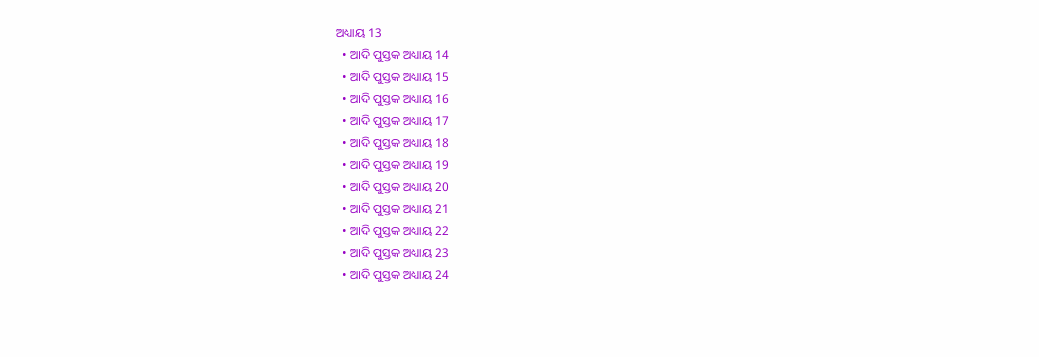ଅଧ୍ୟାୟ 13
  • ଆଦି ପୁସ୍ତକ ଅଧ୍ୟାୟ 14
  • ଆଦି ପୁସ୍ତକ ଅଧ୍ୟାୟ 15
  • ଆଦି ପୁସ୍ତକ ଅଧ୍ୟାୟ 16
  • ଆଦି ପୁସ୍ତକ ଅଧ୍ୟାୟ 17
  • ଆଦି ପୁସ୍ତକ ଅଧ୍ୟାୟ 18
  • ଆଦି ପୁସ୍ତକ ଅଧ୍ୟାୟ 19
  • ଆଦି ପୁସ୍ତକ ଅଧ୍ୟାୟ 20
  • ଆଦି ପୁସ୍ତକ ଅଧ୍ୟାୟ 21
  • ଆଦି ପୁସ୍ତକ ଅଧ୍ୟାୟ 22
  • ଆଦି ପୁସ୍ତକ ଅଧ୍ୟାୟ 23
  • ଆଦି ପୁସ୍ତକ ଅଧ୍ୟାୟ 24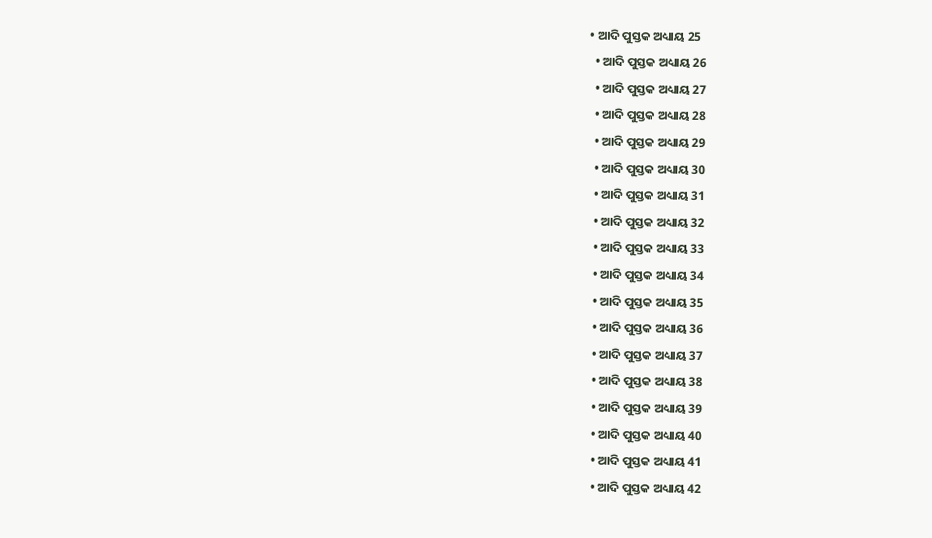• ଆଦି ପୁସ୍ତକ ଅଧ୍ୟାୟ 25
  • ଆଦି ପୁସ୍ତକ ଅଧ୍ୟାୟ 26
  • ଆଦି ପୁସ୍ତକ ଅଧ୍ୟାୟ 27
  • ଆଦି ପୁସ୍ତକ ଅଧ୍ୟାୟ 28
  • ଆଦି ପୁସ୍ତକ ଅଧ୍ୟାୟ 29
  • ଆଦି ପୁସ୍ତକ ଅଧ୍ୟାୟ 30
  • ଆଦି ପୁସ୍ତକ ଅଧ୍ୟାୟ 31
  • ଆଦି ପୁସ୍ତକ ଅଧ୍ୟାୟ 32
  • ଆଦି ପୁସ୍ତକ ଅଧ୍ୟାୟ 33
  • ଆଦି ପୁସ୍ତକ ଅଧ୍ୟାୟ 34
  • ଆଦି ପୁସ୍ତକ ଅଧ୍ୟାୟ 35
  • ଆଦି ପୁସ୍ତକ ଅଧ୍ୟାୟ 36
  • ଆଦି ପୁସ୍ତକ ଅଧ୍ୟାୟ 37
  • ଆଦି ପୁସ୍ତକ ଅଧ୍ୟାୟ 38
  • ଆଦି ପୁସ୍ତକ ଅଧ୍ୟାୟ 39
  • ଆଦି ପୁସ୍ତକ ଅଧ୍ୟାୟ 40
  • ଆଦି ପୁସ୍ତକ ଅଧ୍ୟାୟ 41
  • ଆଦି ପୁସ୍ତକ ଅଧ୍ୟାୟ 42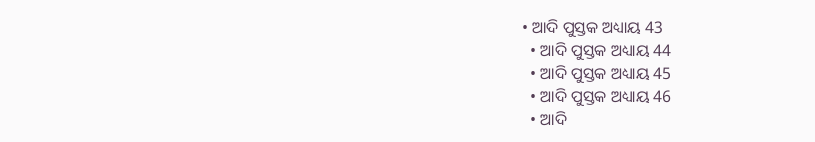• ଆଦି ପୁସ୍ତକ ଅଧ୍ୟାୟ 43
  • ଆଦି ପୁସ୍ତକ ଅଧ୍ୟାୟ 44
  • ଆଦି ପୁସ୍ତକ ଅଧ୍ୟାୟ 45
  • ଆଦି ପୁସ୍ତକ ଅଧ୍ୟାୟ 46
  • ଆଦି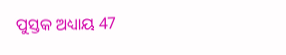ପୁସ୍ତକ ଅଧ୍ୟାୟ 47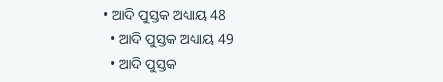• ଆଦି ପୁସ୍ତକ ଅଧ୍ୟାୟ 48
  • ଆଦି ପୁସ୍ତକ ଅଧ୍ୟାୟ 49
  • ଆଦି ପୁସ୍ତକ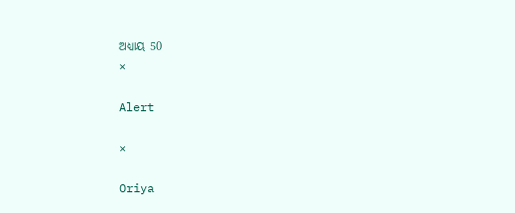ଅଧ୍ୟାୟ 50
×

Alert

×

Oriya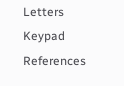Letters Keypad References